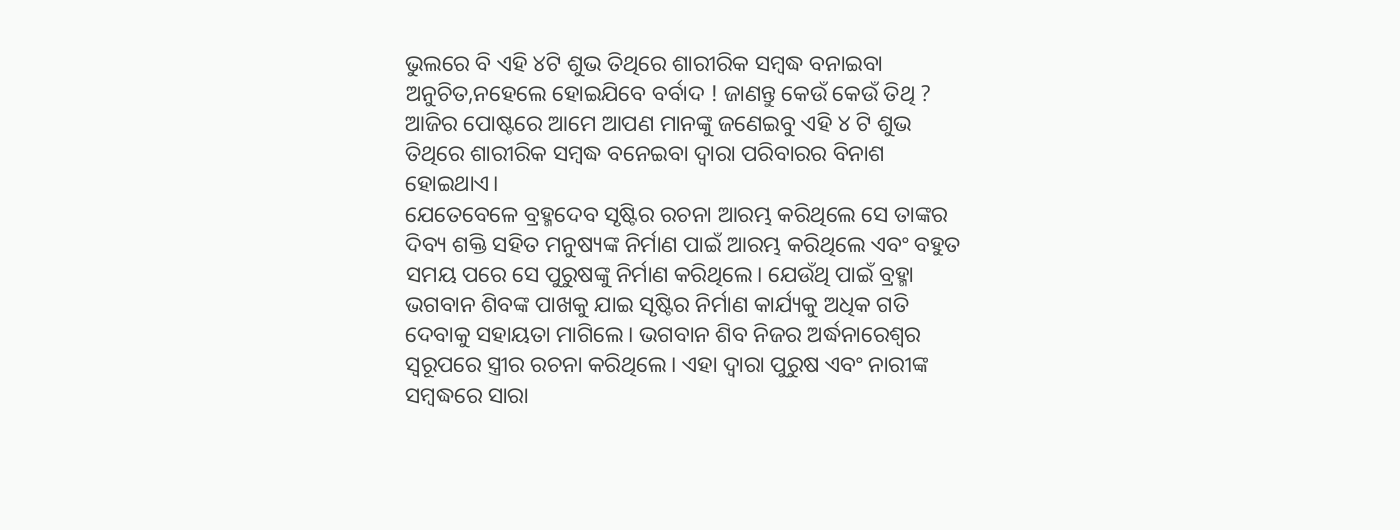ଭୁଲରେ ବି ଏହି ୪ଟି ଶୁଭ ତିଥିରେ ଶାରୀରିକ ସମ୍ବଦ୍ଧ ବନାଇବା ଅନୁଚିତ,ନହେଲେ ହୋଇଯିବେ ବର୍ବାଦ ! ଜାଣନ୍ତୁ କେଉଁ କେଉଁ ତିଥି ?
ଆଜିର ପୋଷ୍ଟରେ ଆମେ ଆପଣ ମାନଙ୍କୁ ଜଣେଇବୁ ଏହି ୪ ଟି ଶୁଭ ତିଥିରେ ଶାରୀରିକ ସମ୍ବଦ୍ଧ ବନେଇବା ଦ୍ୱାରା ପରିବାରର ବିନାଶ ହୋଇଥାଏ।
ଯେତେବେଳେ ବ୍ରହ୍ମଦେବ ସୃଷ୍ଟିର ରଚନା ଆରମ୍ଭ କରିଥିଲେ ସେ ତାଙ୍କର ଦିବ୍ୟ ଶକ୍ତି ସହିତ ମନୁଷ୍ୟଙ୍କ ନିର୍ମାଣ ପାଇଁ ଆରମ୍ଭ କରିଥିଲେ ଏବଂ ବହୁତ ସମୟ ପରେ ସେ ପୁରୁଷଙ୍କୁ ନିର୍ମାଣ କରିଥିଲେ। ଯେଉଁଥି ପାଇଁ ବ୍ରହ୍ମା ଭଗବାନ ଶିବଙ୍କ ପାଖକୁ ଯାଇ ସୃଷ୍ଟିର ନିର୍ମାଣ କାର୍ଯ୍ୟକୁ ଅଧିକ ଗତି ଦେବାକୁ ସହାୟତା ମାଗିଲେ। ଭଗବାନ ଶିବ ନିଜର ଅର୍ଦ୍ଧନାରେଶ୍ଵର ସ୍ୱରୂପରେ ସ୍ତ୍ରୀର ରଚନା କରିଥିଲେ। ଏହା ଦ୍ବାରା ପୁରୁଷ ଏବଂ ନାରୀଙ୍କ ସମ୍ବଦ୍ଧରେ ସାରା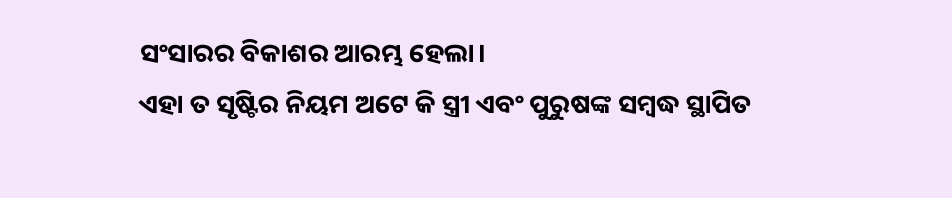ସଂସାରର ବିକାଶର ଆରମ୍ଭ ହେଲା।
ଏହା ତ ସୃଷ୍ଟିର ନିୟମ ଅଟେ କି ସ୍ତ୍ରୀ ଏବଂ ପୁରୁଷଙ୍କ ସମ୍ବଦ୍ଧ ସ୍ଥାପିତ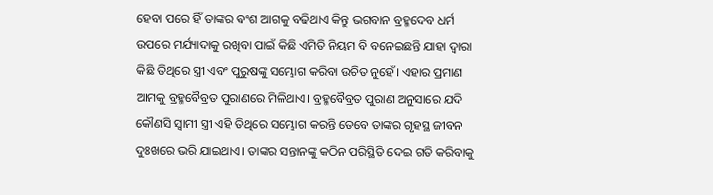ହେବା ପରେ ହିଁ ତାଙ୍କର ଵଂଶ ଆଗକୁ ବଢିଥାଏ କିନ୍ତୁ ଭଗବାନ ବ୍ରହ୍ମଦେବ ଧର୍ମ ଉପରେ ମର୍ଯ୍ୟାଦାକୁ ରଖିବା ପାଇଁ କିଛି ଏମିତି ନିୟମ ବି ବନେଇଛନ୍ତି ଯାହା ଦ୍ୱାରା କିଛି ତିଥିରେ ସ୍ତ୍ରୀ ଏବଂ ପୁରୁଷଙ୍କୁ ସମ୍ଭୋଗ କରିବା ଉଚିତ ନୁହେଁ। ଏହାର ପ୍ରମାଣ ଆମକୁ ବ୍ରହ୍ମବୈବ୍ରତ ପୁରାଣରେ ମିଳିଥାଏ। ବ୍ରହ୍ମବୈବ୍ରତ ପୁରାଣ ଅନୁସାରେ ଯଦି କୌଣସି ସ୍ୱାମୀ ସ୍ତ୍ରୀ ଏହି ତିଥିରେ ସମ୍ଭୋଗ କରନ୍ତି ତେବେ ତାଙ୍କର ଗୃହସ୍ଥ ଜୀବନ ଦୁଃଖରେ ଭରି ଯାଇଥାଏ। ତାଙ୍କର ସନ୍ତାନଙ୍କୁ କଠିନ ପରିସ୍ଥିତି ଦେଇ ଗତି କରିବାକୁ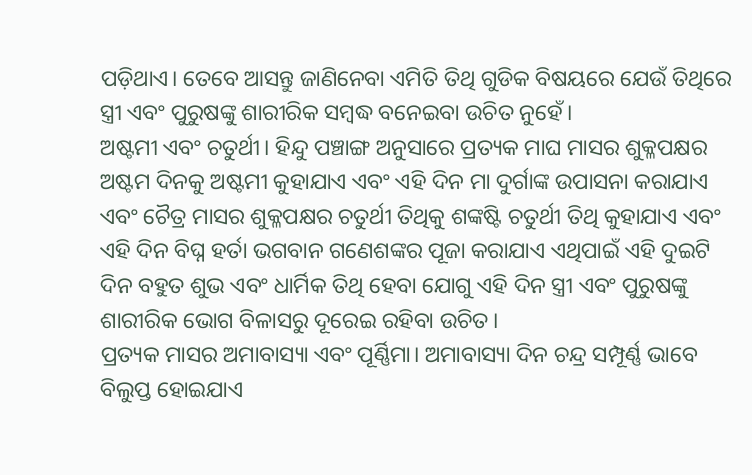ପଡ଼ିଥାଏ। ତେବେ ଆସନ୍ତୁ ଜାଣିନେବା ଏମିତି ତିଥି ଗୁଡିକ ବିଷୟରେ ଯେଉଁ ତିଥିରେ ସ୍ତ୍ରୀ ଏବଂ ପୁରୁଷଙ୍କୁ ଶାରୀରିକ ସମ୍ବଦ୍ଧ ବନେଇବା ଉଚିତ ନୁହେଁ।
ଅଷ୍ଟମୀ ଏବଂ ଚତୁର୍ଥୀ। ହିନ୍ଦୁ ପଞ୍ଚାଙ୍ଗ ଅନୁସାରେ ପ୍ରତ୍ୟକ ମାଘ ମାସର ଶୁକ୍ଳପକ୍ଷର ଅଷ୍ଟମ ଦିନକୁ ଅଷ୍ଟମୀ କୁହାଯାଏ ଏବଂ ଏହି ଦିନ ମା ଦୁର୍ଗାଙ୍କ ଉପାସନା କରାଯାଏ ଏବଂ ଚୈତ୍ର ମାସର ଶୁକ୍ଳପକ୍ଷର ଚତୁର୍ଥୀ ତିଥିକୁ ଶଙ୍କଷ୍ଟି ଚତୁର୍ଥୀ ତିଥି କୁହାଯାଏ ଏବଂ ଏହି ଦିନ ବିଘ୍ନ ହର୍ତା ଭଗବାନ ଗଣେଶଙ୍କର ପୂଜା କରାଯାଏ ଏଥିପାଇଁ ଏହି ଦୁଇଟି ଦିନ ବହୁତ ଶୁଭ ଏବଂ ଧାର୍ମିକ ତିଥି ହେବା ଯୋଗୁ ଏହି ଦିନ ସ୍ତ୍ରୀ ଏବଂ ପୁରୁଷଙ୍କୁ ଶାରୀରିକ ଭୋଗ ବିଳାସରୁ ଦୂରେଇ ରହିବା ଉଚିତ।
ପ୍ରତ୍ୟକ ମାସର ଅମାବାସ୍ୟା ଏବଂ ପୂର୍ଣ୍ଣିମା। ଅମାବାସ୍ୟା ଦିନ ଚନ୍ଦ୍ର ସମ୍ପୂର୍ଣ୍ଣ ଭାବେ ବିଲୁପ୍ତ ହୋଇଯାଏ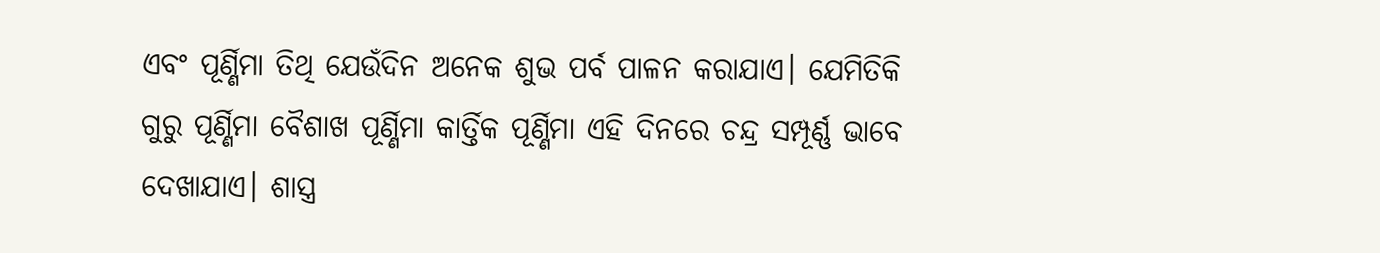ଏବଂ ପୂର୍ଣ୍ଣିମା ତିଥି ଯେଉଁଦିନ ଅନେକ ଶୁଭ ପର୍ବ ପାଳନ କରାଯାଏ। ଯେମିତିକି ଗୁରୁ ପୂର୍ଣ୍ଣିମା ବୈଶାଖ ପୂର୍ଣ୍ଣିମା କାର୍ତ୍ତିକ ପୂର୍ଣ୍ଣିମା ଏହି ଦିନରେ ଚନ୍ଦ୍ର ସମ୍ପୂର୍ଣ୍ଣ ଭାବେ ଦେଖାଯାଏ। ଶାସ୍ତ୍ର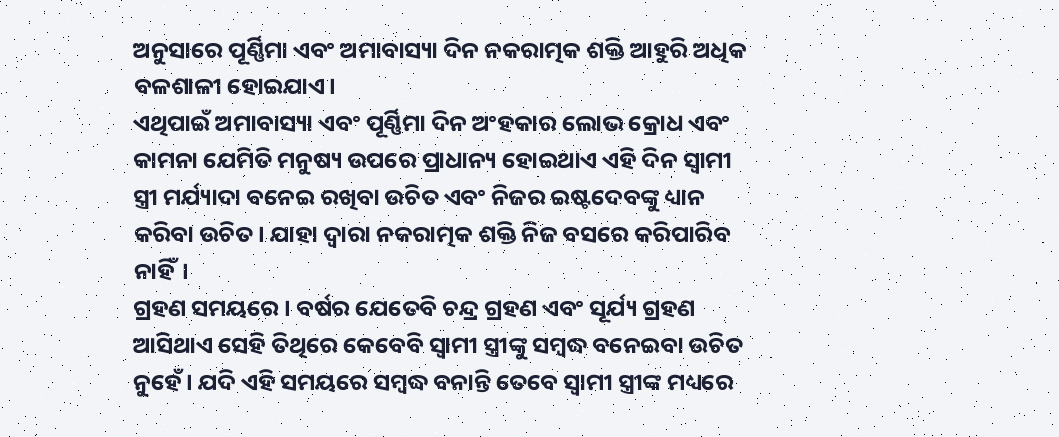ଅନୁସାରେ ପୂର୍ଣ୍ଣିମା ଏବଂ ଅମାବାସ୍ୟା ଦିନ ନକରାତ୍ମକ ଶକ୍ତି ଆହୁରି ଅଧିକ ବଳଶାଳୀ ହୋଇଯାଏ।
ଏଥିପାଇଁ ଅମାବାସ୍ୟା ଏବଂ ପୂର୍ଣ୍ଣିମା ଦିନ ଅଂହକାର ଲୋଭ କ୍ରୋଧ ଏବଂ କାମନା ଯେମିତି ମନୁଷ୍ୟ ଉପରେ ପ୍ରାଧାନ୍ୟ ହୋଇଥାଏ ଏହି ଦିନ ସ୍ୱାମୀ ସ୍ତ୍ରୀ ମର୍ଯ୍ୟାଦା ବନେଇ ରଖିବା ଉଚିତ ଏବଂ ନିଜର ଇଷ୍ଟଦେବଙ୍କୁ ଧ୍ୟାନ କରିବା ଉଚିତ। ଯାହା ଦ୍ୱାରା ନକରାତ୍ମକ ଶକ୍ତି ନିଜ ବସରେ କରିପାରିବ ନାହିଁ।
ଗ୍ରହଣ ସମୟରେ। ବର୍ଷର ଯେତେବି ଚନ୍ଦ୍ର ଗ୍ରହଣ ଏବଂ ସୂର୍ଯ୍ୟ ଗ୍ରହଣ ଆସିଥାଏ ସେହି ତିଥିରେ କେବେବି ସ୍ୱାମୀ ସ୍ତ୍ରୀଙ୍କୁ ସମ୍ବଦ୍ଧ ବନେଇବା ଉଚିତ ନୁହେଁ। ଯଦି ଏହି ସମୟରେ ସମ୍ବଦ୍ଧ ବନାନ୍ତି ତେବେ ସ୍ୱାମୀ ସ୍ତ୍ରୀଙ୍କ ମଧ୍ୟରେ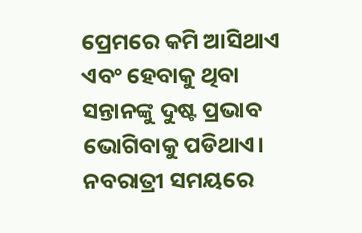ପ୍ରେମରେ କମି ଆସିଥାଏ ଏବଂ ହେବାକୁ ଥିବା ସନ୍ତାନଙ୍କୁ ଦୁଷ୍ଟ ପ୍ରଭାବ ଭୋଗିବାକୁ ପଡିଥାଏ।
ନବରାତ୍ରୀ ସମୟରେ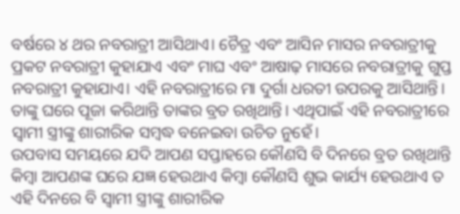ବର୍ଷରେ ୪ ଥର ନବରାତ୍ରୀ ଆସିଥାଏ। ଚୈତ୍ର ଏବଂ ଆସିନ ମାସର ନବରାତ୍ରୀକୁ ପ୍ରକଟ ନବରାତ୍ରୀ କୁହାଯାଏ ଏବଂ ମାଘ ଏବଂ ଆଷାଢ଼ ମାସରେ ନବରାତ୍ରୀକୁ ଗୁପ୍ତ ନବରାତ୍ରୀ କୁହାଯାଏ। ଏହି ନବରାତ୍ରୀରେ ମା ଦୁର୍ଗା ଧରତୀ ଉପରକୁ ଆସିଥାନ୍ତି। ତାଙ୍କୁ ଘରେ ପୂଜା କରିଥାନ୍ତି ତାଙ୍କର ବ୍ରତ ରଖିଥାନ୍ତି। ଏଥିପାଇଁ ଏହି ନବରାତ୍ରୀରେ ସ୍ୱାମୀ ସ୍ତ୍ରୀଙ୍କୁ ଶାରୀରିକ ସମ୍ବଦ୍ଧ ବନେଇବା ଉଚିତ ନୁହେଁ।
ଉପବାସ ସମୟରେ ଯଦି ଆପଣ ସପ୍ତାହରେ କୌଣସି ବି ଦିନରେ ବ୍ରତ ରଖିଥାନ୍ତି କିମ୍ବା ଆପଣଙ୍କ ଘରେ ଯଜ୍ଞ ହେଉଥାଏ କିମ୍ବା କୌଣସି ଶୁଭ କାର୍ଯ୍ୟ ହେଉଥାଏ ତ ଏହି ଦିନରେ ବି ସ୍ୱାମୀ ସ୍ତ୍ରୀଙ୍କୁ ଶାରୀରିକ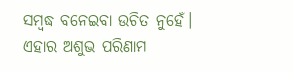ସମ୍ବଦ୍ଧ ବନେଇବା ଉଚିତ ନୁହେଁ। ଏହାର ଅଶୁଭ ପରିଣାମ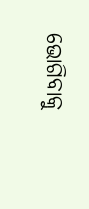ଭୋଗିବାକୁ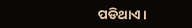ପଡିଥାଏ।